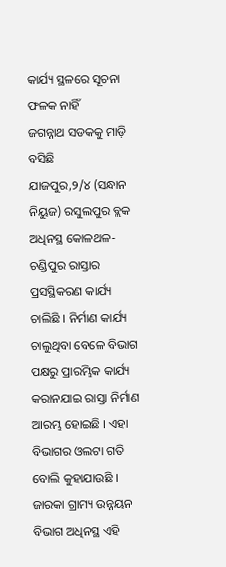କାର୍ଯ୍ୟ ସ୍ଥଳରେ ସୂଚନା ଫଳକ ନାହିଁ
ଜଗନ୍ନାଥ ସଡକକୁ ମାଡ଼ି ବସିଛି
ଯାଜପୁର,୨/୪ (ସନ୍ଧାନ ନିୟୁଜ) ରସୁଲପୁର ବ୍ଲକ ଅଧିନସ୍ଥ କୋଳଥଳ-ଚଣ୍ଡିପୁର ରାସ୍ତାର ପ୍ରସସ୍ଥିକରଣ କାର୍ଯ୍ୟ ଚାଲିଛି । ନିର୍ମାଣ କାର୍ଯ୍ୟ ଚାଲୁଥିବା ବେଳେ ବିଭାଗ ପକ୍ଷରୁ ପ୍ରାରମ୍ଭିକ କାର୍ଯ୍ୟ କରାନଯାଇ ରାସ୍ତା ନିର୍ମାଣ ଆରମ୍ଭ ହୋଇଛି । ଏହା ବିଭାଗର ଓଲଟା ଗତି ବୋଲି କୁହାଯାଉଛି ।
ଜାରକା ଗ୍ରାମ୍ୟ ଉନ୍ନୟନ ବିଭାଗ ଅଧିନସ୍ଥ ଏହି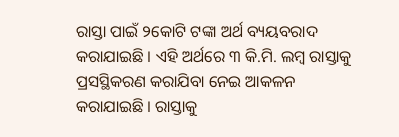ରାସ୍ତା ପାଇଁ ୨କୋଟି ଟଙ୍କା ଅର୍ଥ ବ୍ୟୟବରାଦ କରାଯାଇଛି । ଏହି ଅର୍ଥରେ ୩ କି.ମି. ଲମ୍ବ ରାସ୍ତାକୁ ପ୍ରସସ୍ଥିକରଣ କରାଯିବା ନେଇ ଆକଳନ କରାଯାଇଛି । ରାସ୍ତାକୁ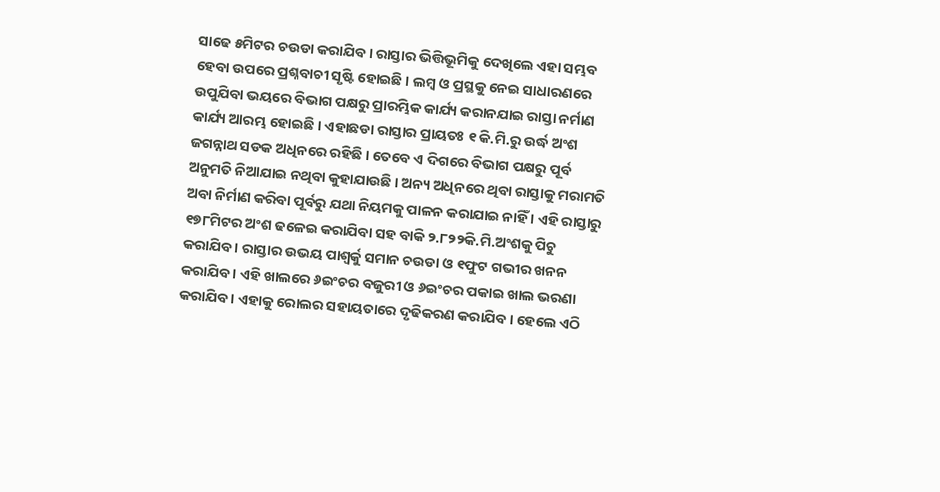ସାଢେ ୫ମିଟର ଚଉଡା କରାଯିବ । ରାସ୍ତାର ଭିତ୍ତିଭୂମିକୁ ଦେଖିଲେ ଏହା ସମ୍ଭବ ହେବା ଉପରେ ପ୍ରଶ୍ନବାଚୀ ସୃଷ୍ଟି ହୋଇଛି । ଲମ୍ବ ଓ ପ୍ରସ୍ଥକୁ ନେଇ ସାଧାରଣରେ ଉପୁଯିବା ଭୟରେ ବିଭାଗ ପକ୍ଷରୁ ପ୍ରାରମ୍ଭିକ କାର୍ଯ୍ୟ କରାନଯାଇ ରାସ୍ତା ନର୍ମାଣ କାର୍ଯ୍ୟ ଆରମ୍ଭ ହୋଇଛି । ଏହାଛଡା ରାସ୍ତାର ପ୍ରାୟତଃ ୧ କି.ମି.ରୁ ଉର୍ଦ୍ଧ ଅଂଶ ଜଗନ୍ନାଥ ସଡକ ଅଧିନରେ ରହିଛି । ତେବେ ଏ ଦିଗରେ ବିଭାଗ ପକ୍ଷରୁ ପୂର୍ବ ଅନୁମତି ନିଆଯାଇ ନଥିବା କୁହାଯାଉଛି । ଅନ୍ୟ ଅଧିନରେ ଥିବା ରାସ୍ତାକୁ ମରାମତି ଅବା ନିର୍ମାଣ କରିବା ପୂର୍ବରୁ ଯଥା ନିୟମକୁ ପାଳନ କରାଯାଇ ନାହିଁ । ଏହି ରାସ୍ତାରୁ ୧୭୮ମିଟର ଅଂଶ ଢଳେଇ କରାଯିବା ସହ ବାକି ୨.୮୨୨କି.ମି.ଅଂଶକୁ ପିଚୁ କରାଯିବ । ରାସ୍ତାର ଉଭୟ ପାଶ୍ୱର୍କୁ ସମାନ ଚଉଡା ଓ ୧ଫୁଟ ଗଭୀର ଖନନ କରାଯିବ । ଏହି ଖାଲରେ ୬ଇଂଚର ବଜୁରୀ ଓ ୬ଇଂଚର ପକାଇ ଖାଲ ଭରଣା କରାଯିବ । ଏହାକୁ ରୋଲର ସହାୟତାରେ ଦୃଢିକରଣ କରାଯିବ । ହେଲେ ଏଠି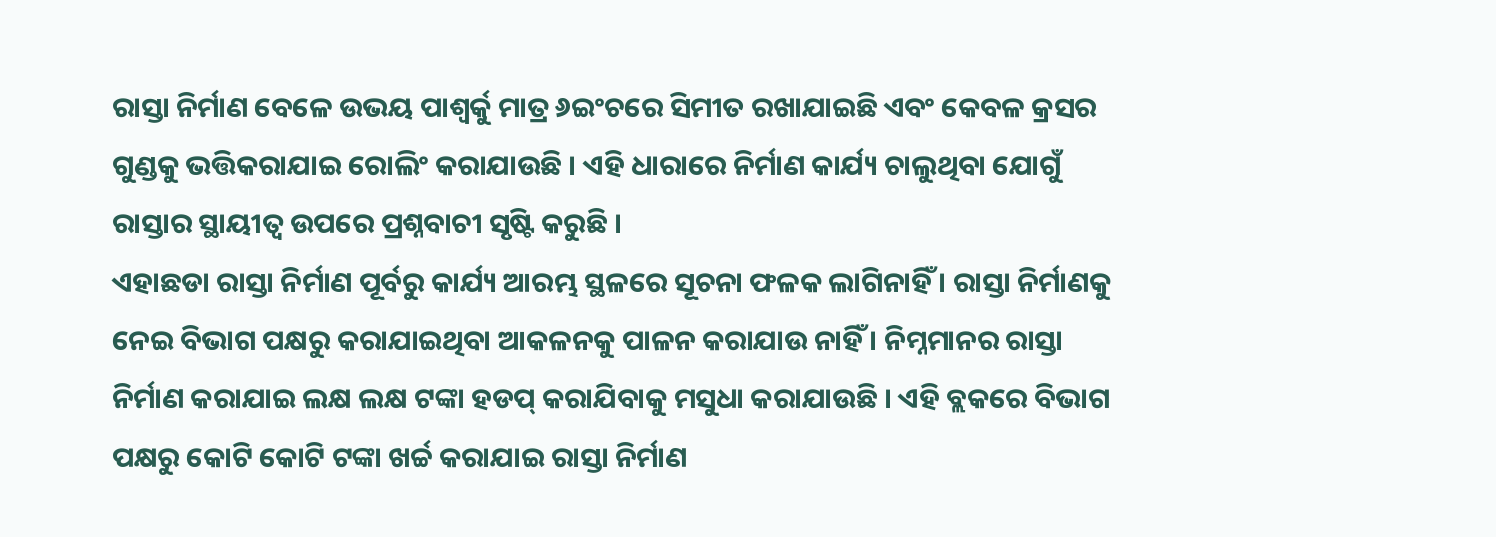ରାସ୍ତା ନିର୍ମାଣ ବେଳେ ଉଭୟ ପାଶ୍ୱର୍କୁ ମାତ୍ର ୬ଇଂଚରେ ସିମୀତ ରଖାଯାଇଛି ଏବଂ କେବଳ କ୍ରସର ଗୁଣ୍ଡକୁ ଭତ୍ତିକରାଯାଇ ରୋଲିଂ କରାଯାଉଛି । ଏହି ଧାରାରେ ନିର୍ମାଣ କାର୍ଯ୍ୟ ଚାଲୁଥିବା ଯୋଗୁଁ ରାସ୍ତାର ସ୍ଥାୟୀତ୍ୱ ଉପରେ ପ୍ରଶ୍ନବାଚୀ ସୃଷ୍ଟି କରୁଛି ।
ଏହାଛଡା ରାସ୍ତା ନିର୍ମାଣ ପୂର୍ବରୁ କାର୍ଯ୍ୟ ଆରମ୍ଭ ସ୍ଥଳରେ ସୂଚନା ଫଳକ ଲାଗିନାହିଁ । ରାସ୍ତା ନିର୍ମାଣକୁ ନେଇ ବିଭାଗ ପକ୍ଷରୁ କରାଯାଇଥିବା ଆକଳନକୁ ପାଳନ କରାଯାଉ ନାହିଁ । ନିମ୍ନମାନର ରାସ୍ତା ନିର୍ମାଣ କରାଯାଇ ଲକ୍ଷ ଲକ୍ଷ ଟଙ୍କା ହଡପ୍ କରାଯିବାକୁ ମସୁଧା କରାଯାଉଛି । ଏହି ବ୍ଲକରେ ବିଭାଗ ପକ୍ଷରୁ କୋଟି କୋଟି ଟଙ୍କା ଖର୍ଚ୍ଚ କରାଯାଇ ରାସ୍ତା ନିର୍ମାଣ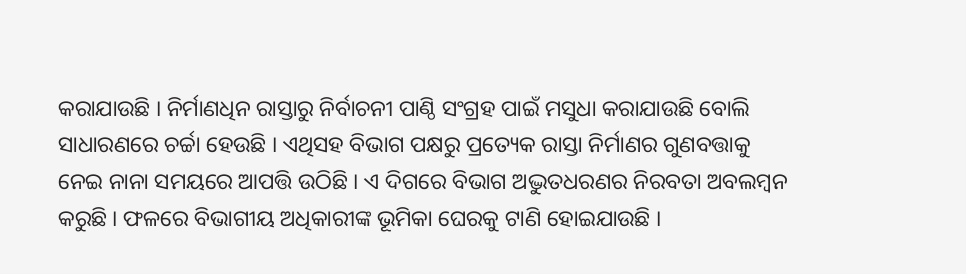କରାଯାଉଛି । ନିର୍ମାଣଧିନ ରାସ୍ତାରୁ ନିର୍ବାଚନୀ ପାଣ୍ଠି ସଂଗ୍ରହ ପାଇଁ ମସୁଧା କରାଯାଉଛି ବୋଲି ସାଧାରଣରେ ଚର୍ଚ୍ଚା ହେଉଛି । ଏଥିସହ ବିଭାଗ ପକ୍ଷରୁ ପ୍ରତ୍ୟେକ ରାସ୍ତା ନିର୍ମାଣର ଗୁଣବତ୍ତାକୁ ନେଇ ନାନା ସମୟରେ ଆପତ୍ତି ଉଠିଛି । ଏ ଦିଗରେ ବିଭାଗ ଅଦ୍ଭୁତଧରଣର ନିରବତା ଅବଲମ୍ବନ କରୁଛି । ଫଳରେ ବିଭାଗୀୟ ଅଧିକାରୀଙ୍କ ଭୂମିକା ଘେରକୁ ଟାଣି ହୋଇଯାଉଛି ।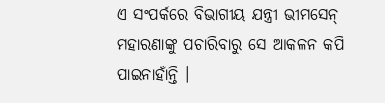ଏ ସଂପର୍କରେ ବିଭାଗୀୟ ଯନ୍ତ୍ରୀ ଭୀମସେନ୍ ମହାରଣାଙ୍କୁ ପଚାରିବାରୁ ସେ ଆକଳନ କପି ପାଇନାହାଁନ୍ତି ।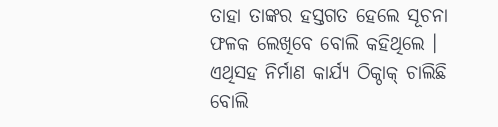ତାହା ତାଙ୍କର ହସ୍ତଗତ ହେଲେ ସୂଚନା ଫଳକ ଲେଖିବେ ବୋଲି କହିଥିଲେ । ଏଥିସହ ନିର୍ମାଣ କାର୍ଯ୍ୟ ଠିକ୍ଠାକ୍ ଚାଲିଛି ବୋଲି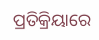ପ୍ରତିକ୍ରିୟାରେ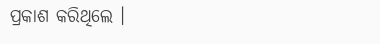ପ୍ରକାଶ କରିଥିଲେ ।